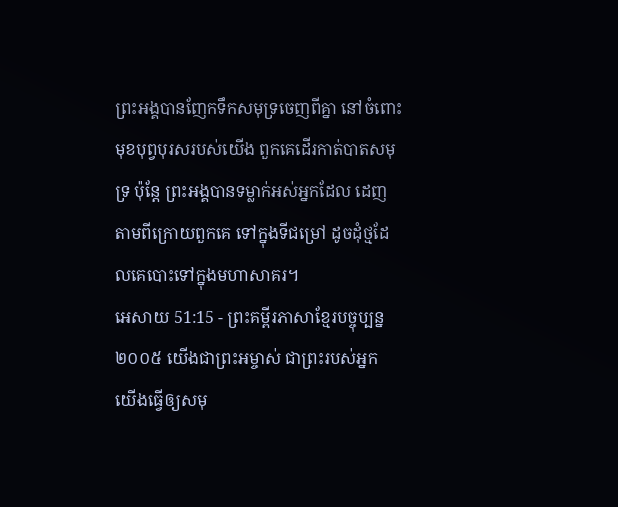ព្រះអង្គបានញែកទឹកសមុទ្រចេញពីគ្នា នៅចំពោះមុខបុព្វបុរសរបស់យើង ពួកគេដើរកាត់បាតសមុទ្រ ប៉ុន្តែ ព្រះអង្គបានទម្លាក់អស់អ្នកដែល ដេញតាមពីក្រោយពួកគេ ទៅក្នុងទីជម្រៅ ដូចដុំថ្មដែលគេបោះទៅក្នុងមហាសាគរ។
អេសាយ 51:15 - ព្រះគម្ពីរភាសាខ្មែរបច្ចុប្បន្ន ២០០៥ យើងជាព្រះអម្ចាស់ ជាព្រះរបស់អ្នក យើងធ្វើឲ្យសមុ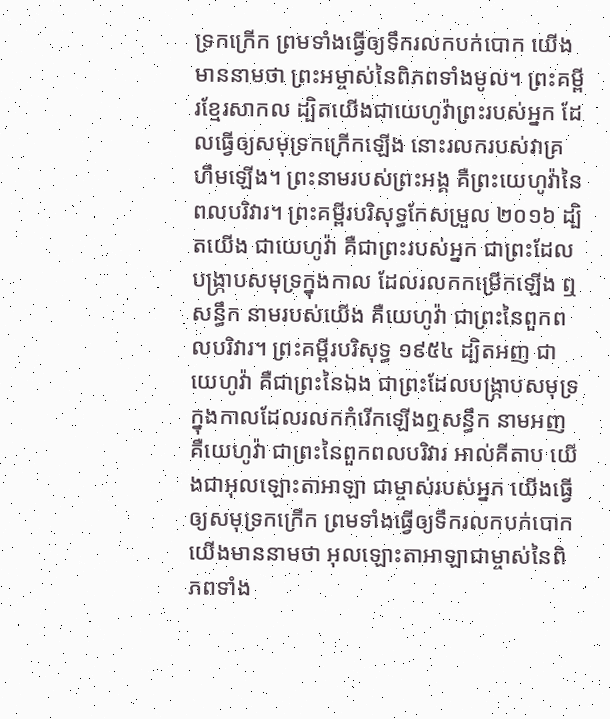ទ្រកក្រើក ព្រមទាំងធ្វើឲ្យទឹករលកបក់បោក យើងមាននាមថា ព្រះអម្ចាស់នៃពិភពទាំងមូល។ ព្រះគម្ពីរខ្មែរសាកល ដ្បិតយើងជាយេហូវ៉ាព្រះរបស់អ្នក ដែលធ្វើឲ្យសមុទ្រកក្រើកឡើង នោះរលករបស់វាគ្រហឹមឡើង។ ព្រះនាមរបស់ព្រះអង្គ គឺព្រះយេហូវ៉ានៃពលបរិវារ។ ព្រះគម្ពីរបរិសុទ្ធកែសម្រួល ២០១៦ ដ្បិតយើង ជាយេហូវ៉ា គឺជាព្រះរបស់អ្នក ជាព្រះដែលបង្ក្រាបសមុទ្រក្នុងកាល ដែលរលកកម្រើកឡើង ឮសន្ធឹក នាមរបស់យើង គឺយេហូវ៉ា ជាព្រះនៃពួកពលបរិវារ។ ព្រះគម្ពីរបរិសុទ្ធ ១៩៥៤ ដ្បិតអញ ជាយេហូវ៉ា គឺជាព្រះនៃឯង ជាព្រះដែលបង្ក្រាបសមុទ្រក្នុងកាលដែលរលកកំរើកឡើងឮសន្ធឹក នាមអញ គឺយេហូវ៉ា ជាព្រះនៃពួកពលបរិវារ អាល់គីតាប យើងជាអុលឡោះតាអាឡា ជាម្ចាស់របស់អ្នក យើងធ្វើឲ្យសមុទ្រកក្រើក ព្រមទាំងធ្វើឲ្យទឹករលកបក់បោក យើងមាននាមថា អុលឡោះតាអាឡាជាម្ចាស់នៃពិភពទាំង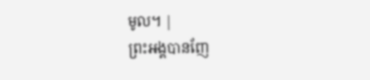មូល។ |
ព្រះអង្គបានញែ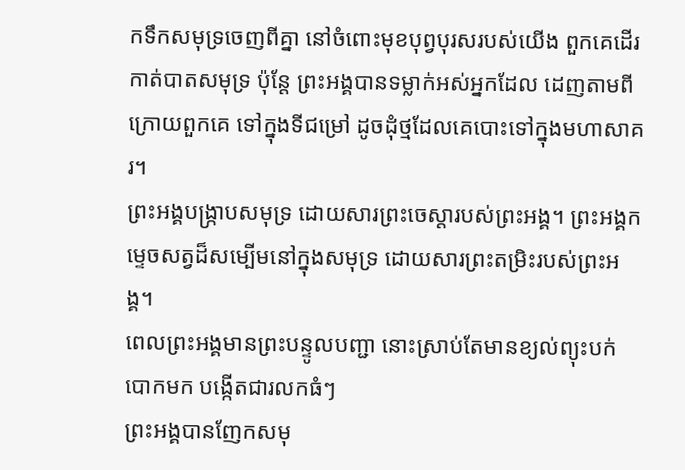កទឹកសមុទ្រចេញពីគ្នា នៅចំពោះមុខបុព្វបុរសរបស់យើង ពួកគេដើរកាត់បាតសមុទ្រ ប៉ុន្តែ ព្រះអង្គបានទម្លាក់អស់អ្នកដែល ដេញតាមពីក្រោយពួកគេ ទៅក្នុងទីជម្រៅ ដូចដុំថ្មដែលគេបោះទៅក្នុងមហាសាគរ។
ព្រះអង្គបង្ក្រាបសមុទ្រ ដោយសារព្រះចេស្ដារបស់ព្រះអង្គ។ ព្រះអង្គកម្ទេចសត្វដ៏សម្បើមនៅក្នុងសមុទ្រ ដោយសារព្រះតម្រិះរបស់ព្រះអង្គ។
ពេលព្រះអង្គមានព្រះបន្ទូលបញ្ជា នោះស្រាប់តែមានខ្យល់ព្យុះបក់បោកមក បង្កើតជារលកធំៗ
ព្រះអង្គបានញែកសមុ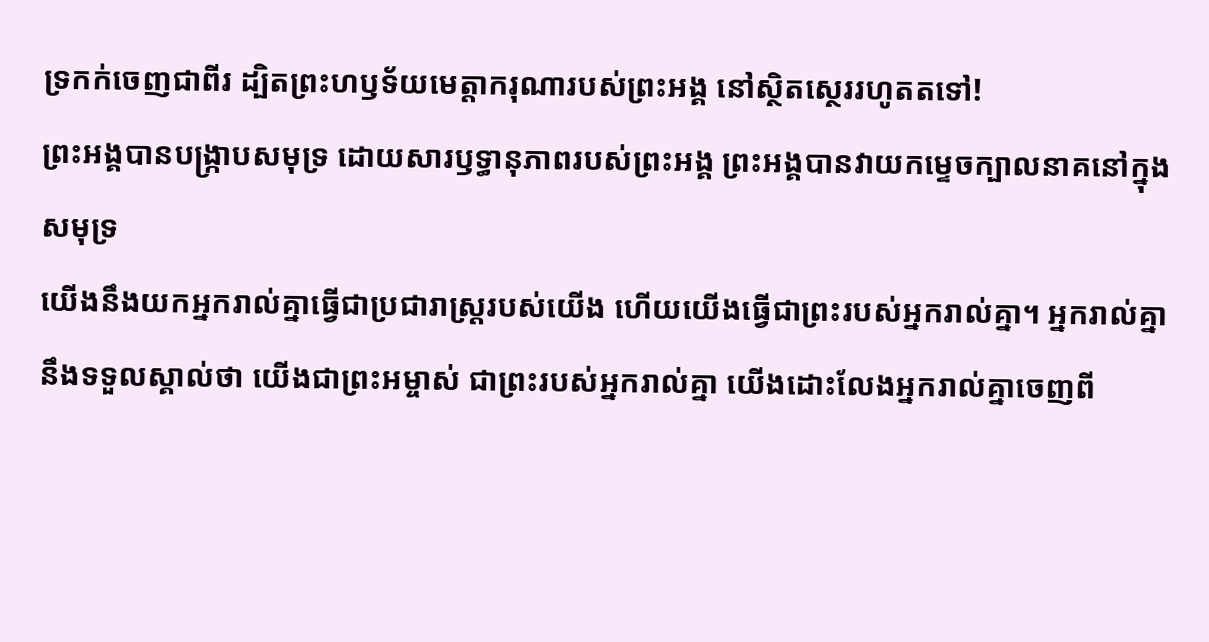ទ្រកក់ចេញជាពីរ ដ្បិតព្រះហឫទ័យមេត្តាករុណារបស់ព្រះអង្គ នៅស្ថិតស្ថេររហូតតទៅ!
ព្រះអង្គបានបង្ក្រាបសមុទ្រ ដោយសារឫទ្ធានុភាពរបស់ព្រះអង្គ ព្រះអង្គបានវាយកម្ទេចក្បាលនាគនៅក្នុងសមុទ្រ
យើងនឹងយកអ្នករាល់គ្នាធ្វើជាប្រជារាស្ត្ររបស់យើង ហើយយើងធ្វើជាព្រះរបស់អ្នករាល់គ្នា។ អ្នករាល់គ្នានឹងទទួលស្គាល់ថា យើងជាព្រះអម្ចាស់ ជាព្រះរបស់អ្នករាល់គ្នា យើងដោះលែងអ្នករាល់គ្នាចេញពី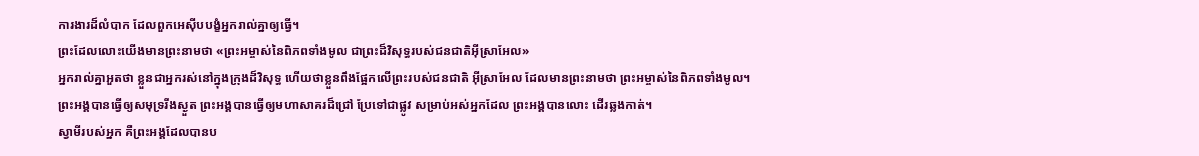ការងារដ៏លំបាក ដែលពួកអេស៊ីបបង្ខំអ្នករាល់គ្នាឲ្យធ្វើ។
ព្រះដែលលោះយើងមានព្រះនាមថា «ព្រះអម្ចាស់នៃពិភពទាំងមូល ជាព្រះដ៏វិសុទ្ធរបស់ជនជាតិអ៊ីស្រាអែល»
អ្នករាល់គ្នាអួតថា ខ្លួនជាអ្នករស់នៅក្នុងក្រុងដ៏វិសុទ្ធ ហើយថាខ្លួនពឹងផ្អែកលើព្រះរបស់ជនជាតិ អ៊ីស្រាអែល ដែលមានព្រះនាមថា ព្រះអម្ចាស់នៃពិភពទាំងមូល។
ព្រះអង្គបានធ្វើឲ្យសមុទ្ររីងស្ងួត ព្រះអង្គបានធ្វើឲ្យមហាសាគរដ៏ជ្រៅ ប្រែទៅជាផ្លូវ សម្រាប់អស់អ្នកដែល ព្រះអង្គបានលោះ ដើរឆ្លងកាត់។
ស្វាមីរបស់អ្នក គឺព្រះអង្គដែលបានប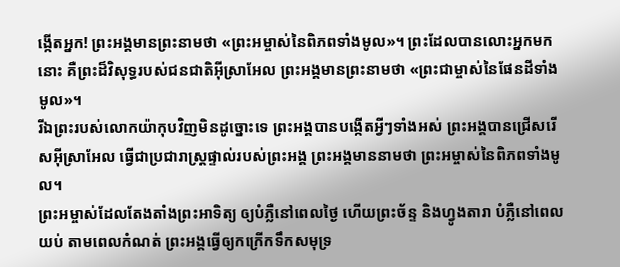ង្កើតអ្នក! ព្រះអង្គមានព្រះនាមថា «ព្រះអម្ចាស់នៃពិភពទាំងមូល»។ ព្រះដែលបានលោះអ្នកមកនោះ គឺព្រះដ៏វិសុទ្ធរបស់ជនជាតិអ៊ីស្រាអែល ព្រះអង្គមានព្រះនាមថា «ព្រះជាម្ចាស់នៃផែនដីទាំងមូល»។
រីឯព្រះរបស់លោកយ៉ាកុបវិញមិនដូច្នោះទេ ព្រះអង្គបានបង្កើតអ្វីៗទាំងអស់ ព្រះអង្គបានជ្រើសរើសអ៊ីស្រាអែល ធ្វើជាប្រជារាស្ត្រផ្ទាល់របស់ព្រះអង្គ ព្រះអង្គមាននាមថា ព្រះអម្ចាស់នៃពិភពទាំងមូល។
ព្រះអម្ចាស់ដែលតែងតាំងព្រះអាទិត្យ ឲ្យបំភ្លឺនៅពេលថ្ងៃ ហើយព្រះច័ន្ទ និងហ្វូងតារា បំភ្លឺនៅពេលយប់ តាមពេលកំណត់ ព្រះអង្គធ្វើឲ្យកក្រើកទឹកសមុទ្រ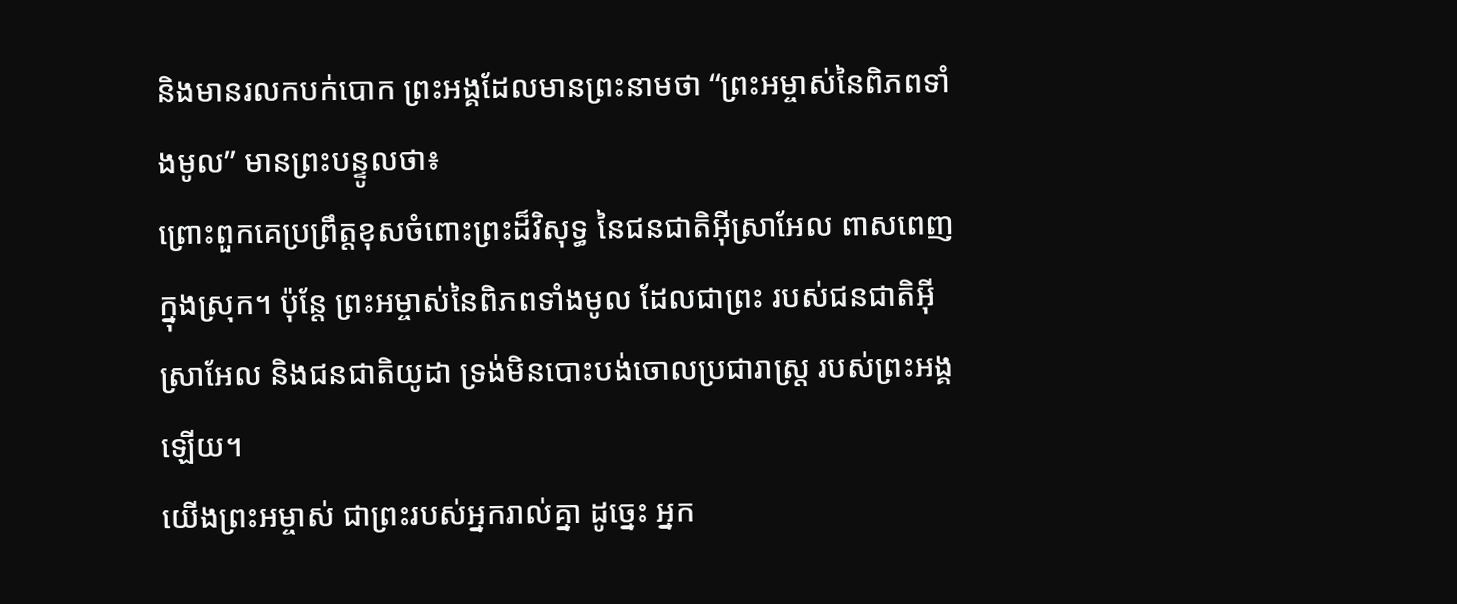និងមានរលកបក់បោក ព្រះអង្គដែលមានព្រះនាមថា “ព្រះអម្ចាស់នៃពិភពទាំងមូល” មានព្រះបន្ទូលថា៖
ព្រោះពួកគេប្រព្រឹត្តខុសចំពោះព្រះដ៏វិសុទ្ធ នៃជនជាតិអ៊ីស្រាអែល ពាសពេញក្នុងស្រុក។ ប៉ុន្តែ ព្រះអម្ចាស់នៃពិភពទាំងមូល ដែលជាព្រះ របស់ជនជាតិអ៊ីស្រាអែល និងជនជាតិយូដា ទ្រង់មិនបោះបង់ចោលប្រជារាស្ត្រ របស់ព្រះអង្គឡើយ។
យើងព្រះអម្ចាស់ ជាព្រះរបស់អ្នករាល់គ្នា ដូច្នេះ អ្នក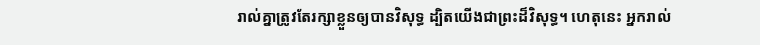រាល់គ្នាត្រូវតែរក្សាខ្លួនឲ្យបានវិសុទ្ធ ដ្បិតយើងជាព្រះដ៏វិសុទ្ធ។ ហេតុនេះ អ្នករាល់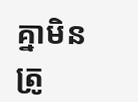គ្នាមិនត្រូ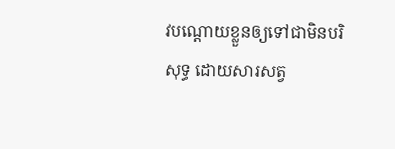វបណ្ដោយខ្លួនឲ្យទៅជាមិនបរិសុទ្ធ ដោយសារសត្វ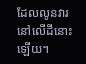ដែលលូនវារនៅលើដីនោះឡើយ។